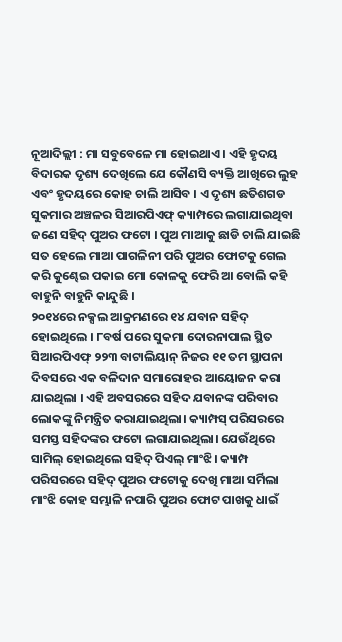ନୂଆଦିଲ୍ଲୀ : ମା ସବୁବେଳେ ମା ହୋଇଥାଏ । ଏହି ହୃଦୟ ବିଦାରକ ଦୃଶ୍ୟ ଦେଖିଲେ ଯେ କୌଣସି ବ୍ୟକ୍ତି ଆଖିରେ ଲୁହ ଏବଂ ହୃଦୟରେ କୋହ ଚାଲି ଆସିବ । ଏ ଦୃଶ୍ୟ ଛତିଶଗଡ ସୁକମାର ଅଞ୍ଚଳର ସିଆରପିଏଫ୍ କ୍ୟାମ୍ପରେ ଲଗାଯାଇଥିବା ଜଣେ ସହିଦ୍ ପୁଅର ଫଟୋ । ପୁଅ ମାଆକୁ ଛାଡି ଚାଲି ଯାଇଛି ସତ ହେଲେ ମାଆ ପାଗଳିନୀ ପରି ପୁଅର ଫୋଟକୁ ଗେଲ କରି କୁଣ୍ଢେଇ ପକାଇ ମୋ କୋଳକୁ ଫେରି ଆ ବୋଲି କହି ବାହୁନି ବାହୁନି କାନ୍ଦୁଛି ।
୨୦୧୪ରେ ନକ୍ସଲ ଆକ୍ରମଣରେ ୧୪ ଯବାନ ସହିଦ୍ ହୋଇଥିଲେ । ୮ବର୍ଷ ପରେ ସୁକମା ଦୋରନାପାଲ ସ୍ଥିତ ସିଆରପିଏଫ୍ ୨୨୩ ବାଟାଲିୟାନ୍ ନିଜର ୧୧ ତମ ସ୍ଥାପନା ଦିବସରେ ଏକ ବଳିଦାନ ସମାରୋହର ଆୟୋଜନ କରା ଯାଇଥିଲା । ଏହି ଅବସରରେ ସହିଦ ଯବାନଙ୍କ ପରିବାର ଲୋକଙ୍କୁ ନିମନ୍ତ୍ରିତ କରାଯାଇଥିଲା। କ୍ୟାମ୍ପସ୍ ପରିସରରେ ସମସ୍ତ ସହିଦଙ୍କର ଫଟୋ ଲଗାଯାଇଥିଲା। ଯେଉଁଥିରେ ସାମିଲ୍ ହୋଇଥିଲେ ସହିଦ୍ ପିଏଲ୍ ମାଂଝି। କ୍ୟାମ୍ପ ପରିସରରେ ସହିଦ୍ ପୁଅର ଫଟୋକୁ ଦେଖି ମାଆ ସର୍ମିଲା ମାଂଝି କୋହ ସମ୍ଭାଳି ନପାରି ପୁଅର ଫୋଟ ପାଖକୁ ଧାଇଁ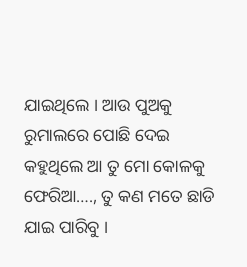ଯାଇଥିଲେ । ଆଉ ପୁଅକୁ ରୁମାଲରେ ପୋଛି ଦେଇ କହୁଥିଲେ ଆ ତୁ ମୋ କୋଳକୁ ଫେରିଆ…., ତୁ କଣ ମତେ ଛାଡି ଯାଇ ପାରିବୁ ।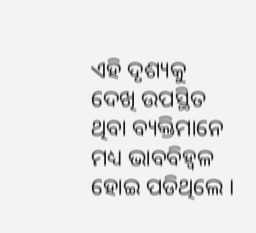ଏହି ଦୃଶ୍ୟକୁ ଦେଖି ଉପସ୍ଥିତ ଥିବା ବ୍ୟକ୍ତିମାନେ ମଧ୍ୟ ଭାବବିହ୍ୱଳ ହୋଇ ପଡିଥିଲେ ।